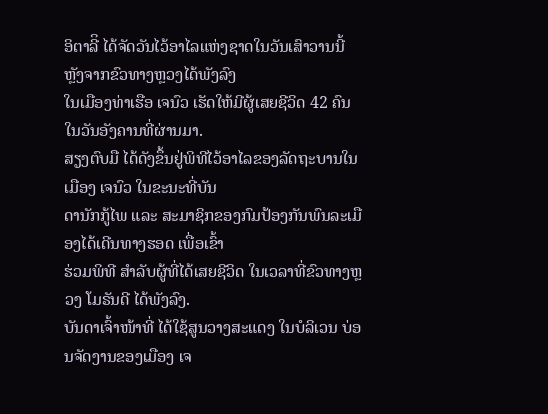ອິຕາລີິ ໄດ້ຈັດວັນໄວ້ອາໄລແຫ່ງຊາດໃນວັນເສົາວານນີ້ ຫຼັງຈາກຂົວທາງຫຼວງໄດ້ພັງລົງ
ໃນເມືອງທ່າເຮືອ ເຈນົວ ເຮັດໃຫ້ມີຜູ້ເສຍຊີວິດ 42 ຄົນ ໃນວັນອັງຄານທີ່ຜ່ານມາ.
ສຽງຕົບມື ໄດ້ດັງຂຶ້ນຢູ່ພິທີໄວ້ອາໄລຂອງລັດຖະບານໃນເມືອງ ເຈນົວ ໃນຂະນະທີ່ບັນ
ດານັກກູ້ໄພ ແລະ ສະມາຊິກຂອງກົມປ້ອງກັນພົນລະເມືອງໄດ້ເດີນທາງຮອດ ເພື່ອເຂົ້າ
ຮ່ວມພິທີ ສຳລັບຜູ້ທີ່ໄດ້ເສຍຊີວິດ ໃນເວລາທີ່ຂົວທາງຫຼວງ ໂມຣັນດີ ໄດ້ພັງລົງ.
ບັນດາເຈົ້າໜ້າທີ່ ໄດ້ໃຊ້ສູນວາງສະແດງ ໃນບໍລິເວນ ບ່ອນຈັດງານຂອງເມືອງ ເຈ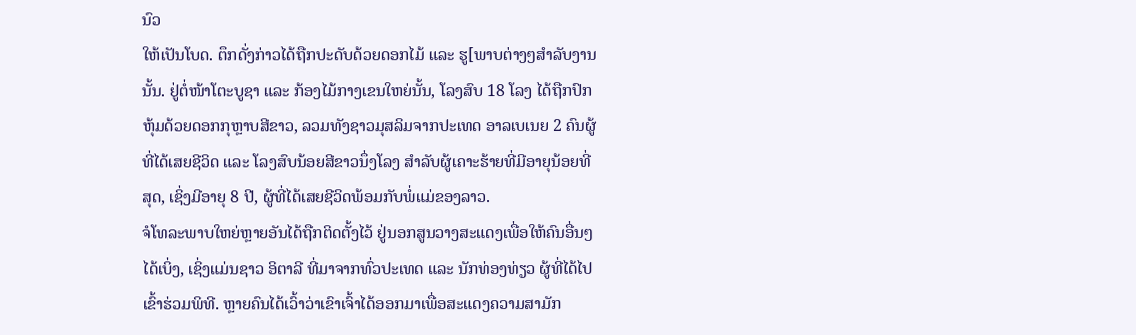ນົວ
ໃຫ້ເປັນໂບດ. ຕຶກດັ່ງກ່າວໄດ້ຖືກປະດັບດ້ວຍດອກໄມ້ ແລະ ຮູ[ພາບຕ່າງໆສຳລັບງານ
ນັ້ນ. ຢູ່ຕໍ່ໜ້າໂຕະບູຊາ ແລະ ກ້ອງໄມ້ກາງເຂນໃຫຍ່ນັ້ນ, ໂລງສົບ 18 ໂລງ ໄດ້ຖືກປົກ
ຫຸ້ມດ້ວຍດອກກຸຫຼາບສີຂາວ, ລວມທັງຊາວມຸສລິມຈາກປະເທດ ອາລເບເນຍ 2 ຄົນຜູ້
ທີ່ໄດ້ເສຍຊີວິດ ແລະ ໂລງສົບນ້ອຍສີຂາວນຶ່ງໂລງ ສຳລັບຜູ້ເຄາະຮ້າຍທີ່ມີອາຍຸນ້ອຍທີ່
ສຸດ, ເຊິ່ງມີອາຍຸ 8 ປີ, ຜູ້ທີ່ໄດ້ເສຍຊີວິດພ້ອມກັບພໍ່ແມ່ຂອງລາວ.
ຈໍໂທລະພາບໃຫຍ່ຫຼາຍອັນໄດ້ຖືກຕິດຕັ້ງໄວ້ ຢູ່ນອກສູນວາງສະແດງເພື່ອໃຫ້ຄົນອື່ນໆ
ໄດ້ເບິ່ງ, ເຊິ່ງແມ່ນຊາວ ອິຕາລີ ທີ່ມາຈາກທົ່ວປະເທດ ແລະ ນັກທ່ອງທ່ຽວ ຜູ້ທີ່ໄດ້ໄປ
ເຂົ້າຮ່ວມພິທີ. ຫຼາຍຄົນໄດ້ເວົ້າວ່າເຂົາເຈົ້າໄດ້ອອກມາເພື່ອສະແດງຄວາມສາມັກ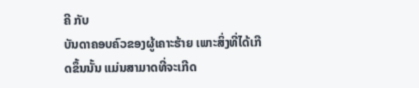ຄີ ກັບ
ບັນດາຄອບຄົວຂອງຜູ້ເຄາະຮ້າຍ ເພາະສິ່ງທີ່ໄດ້ເກີດຂຶ້ນນັ້ນ ແມ່ນສາມາດທີ່ຈະເກີດ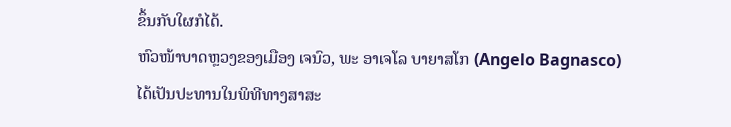ຂຶ້ນກັບໃຜກໍໄດ້.
ຫົວໜ້າບາດຫຼວງຂອງເມືອງ ເຈນົວ, ພະ ອາເຈໂລ ບາຍາສໂກ (Angelo Bagnasco)
ໄດ້ເປັນປະທານໃນພິທີທາງສາສະ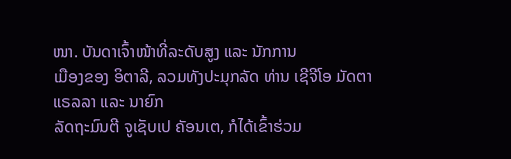ໜາ. ບັນດາເຈົ້າໜ້າທີ່ລະດັບສູງ ແລະ ນັກການ
ເມືອງຂອງ ອິຕາລີ, ລວມທັງປະມຸກລັດ ທ່ານ ເຊີຈີໂອ ມັດຕາແຣລລາ ແລະ ນາຍົກ
ລັດຖະມົນຕີ ຈູເຊັບເປ ຄັອນເຕ, ກໍໄດ້ເຂົ້າຮ່ວມ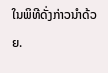ໃນພິທີດັ່ງກ່າວນຳດ້ວຍ.